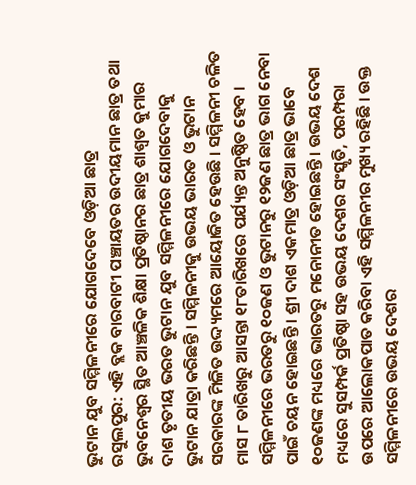ଭୁଟାନ ଯୁବ ସମ୍ମିଳନୀରେ ଯୋଗଦେବେ ଓଡ଼ିଆ ଛାତ୍ର
ରସୁଲପୁର: ଏହି ବ୍ଲକ ବାରବାଟୀ ପଞ୍ଚାୟତର ଉଦୀୟମାନ ଛାତ୍ର ତଥା ଭୁବନେଶ୍ୱର ସ୍ଥିତ ଆଞ୍ଚଳିକ ଶିକ୍ଷା ପ୍ରତିଷ୍ଠାନର ଛାତ୍ର ଶାଶ୍ୱତ କୁମାର ଦାଶ ତୃତୀୟ ଭରତ ଭୁଟାନ ଯୁବ ସମ୍ମିଳନୀରେ ଯୋଗଦେବାକୁ ଭୁଟାନ ଯାତ୍ରା କରିଛନ୍ତି । ସମ୍ମିଳନୀକୁ ଉଭୟ ଭାରତ ଓ ଭୁଟାନ ସରକାରଙ୍କ ମିଳିତ ଉଦ୍ଦ୍ୟମରେ ଆୟୋଜିତ ହେଉଛି । ସମ୍ମିଳନୀ ଚଳିତ ମାସ ୮ ତାରିଖରୁ ଆସନ୍ତା ୧୮ତାରିଖରେ ପର୍ଯ୍ୟନ୍ତ ଅନୁଷ୍ଠିତ ହେବ । ସମ୍ମିଳନୀରେ ଭରତରୁ ୧୦ଜଣ ଓ ଭୁଟାନରୁ ୧୨ଜଣ ଛାତ୍ର ଭାଗ ନେବା ପାଇଁ ଚୟନ ହୋଇଛନ୍ତି । ଶ୍ରୀ ଦାଶ ଏକମାତ୍ର ଓଡ଼ିଆ ଛାତ୍ର ଭାବେ ୧୦ଜଣଙ୍କ ମଧ୍ୟରେ ଭାରତରୁ ମନୋନୀତ ହୋଇଛନ୍ତି । ଉଭୟ ଦେଶ ମଧ୍ୟରେ ସୁସମ୍ପର୍କ ପ୍ରତିଷ୍ଠା ସହ ଉଭୟ ଦେଶର ସଂସ୍କୃତି, ପରମ୍ପରା ଉପରେ ଆଲୋକପାତ କରିବା ଏହି ସମ୍ମିଳନୀର ମୁଖ୍ୟ ରହିଛି । ଉକ୍ତ ସମ୍ମିଳନୀରେ ଉଭୟ ଦେଶର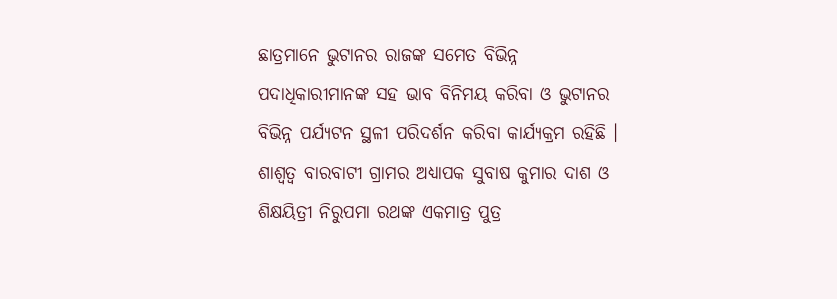ଛାତ୍ରମାନେ ଭୁଟାନର ରାଜଙ୍କ ସମେତ ବିଭିନ୍ନ ପଦାଧିକାରୀମାନଙ୍କ ସହ ଭାବ ବିନିମୟ କରିବା ଓ ଭୁଟାନର ବିଭିନ୍ନ ପର୍ଯ୍ୟଟନ ସ୍ଥଳୀ ପରିଦର୍ଶନ କରିବା କାର୍ଯ୍ୟକ୍ରମ ରହିଛି । ଶାଶ୍ୱତ୍ୱ ବାରବାଟୀ ଗ୍ରାମର ଅଧ୍ୟାପକ ସୁବାଷ କୁମାର ଦାଶ ଓ ଶିକ୍ଷୟିତ୍ରୀ ନିରୁପମା ରଥଙ୍କ ଏକମାତ୍ର ପୁତ୍ର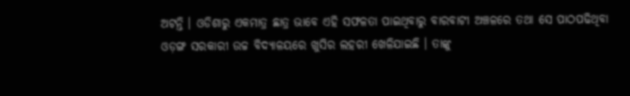ଅଟନ୍ତି । ଓଡିଶାରୁ ଏକମାତ୍ର ଛାତ୍ର ଭାବେ ଏହି ସଫଳତା ପାଇଥିବାରୁ ବାରବାଟୀ ଅଞ୍ଚଳରେ ତଥା ସେ ପାଠପଢିଥିବା ଓଡ଼ଙ୍ଗ ସରକାରୀ ଉଚ୍ଚ ବିଦ୍ୟାଳୟରେ ଖୁସିର ଲହରୀ ଖେଳିଯାଇଛି । ତାଙ୍କୁ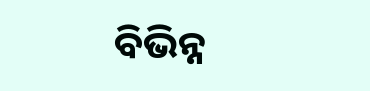ବିଭିନ୍ନ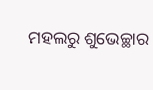ମହଲରୁ ଶୁଭେଚ୍ଛାର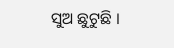ସୁଅ ଛୁଟୁଛି ।